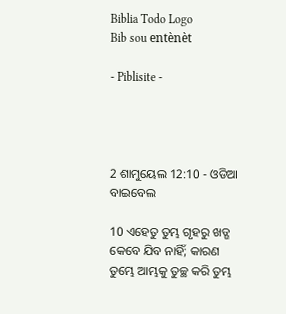Biblia Todo Logo
Bib sou entènèt

- Piblisite -




2 ଶାମୁୟେଲ 12:10 - ଓଡିଆ ବାଇବେଲ

10 ଏହେତୁ ତୁମ୍ଭ ଗୃହରୁ ଖଡ୍ଗ କେବେ ଯିବ ନାହିଁ; କାରଣ ତୁମ୍ଭେ ଆମ୍ଭକୁ ତୁଚ୍ଛ କରି ତୁମ୍ଭ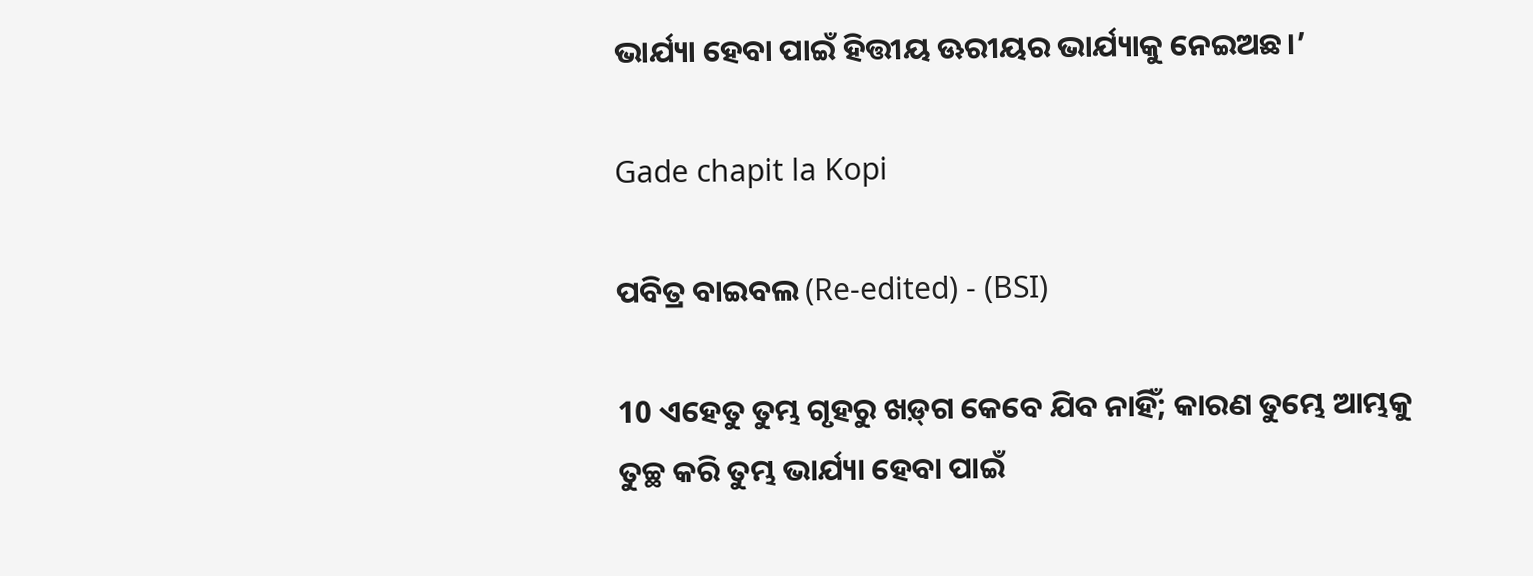ଭାର୍ଯ୍ୟା ହେବା ପାଇଁ ହିତ୍ତୀୟ ଊରୀୟର ଭାର୍ଯ୍ୟାକୁ ନେଇଅଛ।’

Gade chapit la Kopi

ପବିତ୍ର ବାଇବଲ (Re-edited) - (BSI)

10 ଏହେତୁ ତୁମ୍ଭ ଗୃହରୁ ଖଡ଼୍‍ଗ କେବେ ଯିବ ନାହିଁ; କାରଣ ତୁମ୍ଭେ ଆମ୍ଭକୁ ତୁଚ୍ଛ କରି ତୁମ୍ଭ ଭାର୍ଯ୍ୟା ହେବା ପାଇଁ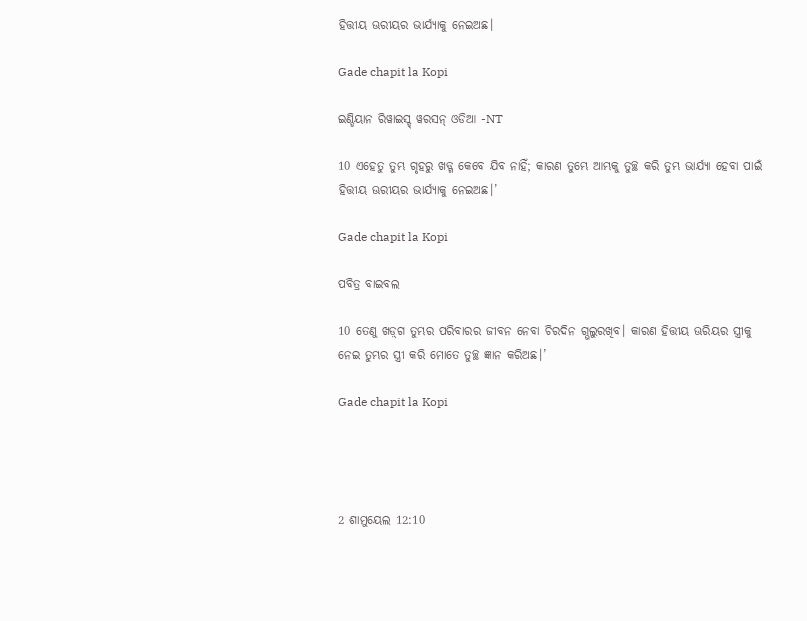ହିତ୍ତୀୟ ଊରୀୟର ଭାର୍ଯ୍ୟାକୁ ନେଇଅଛ।

Gade chapit la Kopi

ଇଣ୍ଡିୟାନ ରିୱାଇସ୍ଡ୍ ୱରସନ୍ ଓଡିଆ -NT

10 ଏହେତୁ ତୁମ୍ଭ ଗୃହରୁ ଖଡ୍ଗ କେବେ ଯିବ ନାହିଁ; କାରଣ ତୁମ୍ଭେ ଆମ୍ଭକୁ ତୁଚ୍ଛ କରି ତୁମ୍ଭ ଭାର୍ଯ୍ୟା ହେବା ପାଇଁ ହିତ୍ତୀୟ ଊରୀୟର ଭାର୍ଯ୍ୟାକୁ ନେଇଅଛ।’

Gade chapit la Kopi

ପବିତ୍ର ବାଇବଲ

10 ତେଣୁ ‌‌ଖ‌ଡ଼୍‌ଗ ତୁମ୍ଭର ପରିବାରର ଜୀବନ ନେବା ଚିରଦିନ ଗ୍ଭଲୁରଖିବ। କାରଣ ହିତ୍ତୀୟ ଊରିୟର ସ୍ତ୍ରୀକୁ ନେଇ ତୁମ୍ଭର ସ୍ତ୍ରୀ କରି ମୋତେ ତୁଚ୍ଛ ଜ୍ଞାନ କରିଅଛ।’

Gade chapit la Kopi




2 ଶାମୁୟେଲ 12:10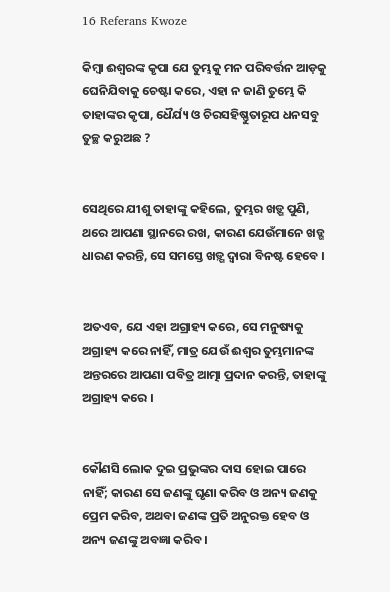16 Referans Kwoze

କିମ୍ବା ଈଶ୍ୱରଙ୍କ କୃପା ଯେ ତୁମ୍ଭକୁ ମନ ପରିବର୍ତ୍ତନ ଆଡ଼କୁ ଘେନିଯିବାକୁ ଚେଷ୍ଟା କରେ, ଏହା ନ ଜାଣି ତୁମ୍ଭେ କି ତାହାଙ୍କର କୃପା, ଧୈର୍ଯ୍ୟ ଓ ଚିରସହିଷ୍ଣୁତାରୂପ ଧନସବୁ ତୁଚ୍ଛ କରୁଅଛ ?


ସେଥିରେ ଯୀଶୁ ତାହାଙ୍କୁ କହିଲେ, ତୁମ୍ଭର ଖଡ଼୍ଗ ପୁଣି, ଥରେ ଆପଣା ସ୍ଥାନରେ ରଖ, କାରଣ ଯେଉଁମାନେ ଖଡ୍ଗ ଧାରଣ କରନ୍ତି, ସେ ସମସ୍ତେ ଖଡ଼୍ଗ ଦ୍ୱାରା ବିନଷ୍ଟ ହେବେ ।


ଅତଏବ, ଯେ ଏହା ଅଗ୍ରାହ୍ୟ କରେ, ସେ ମନୁଷ୍ୟକୁ ଅଗ୍ରାହ୍ୟ କରେ ନାହିଁ, ମାତ୍ର ଯେଉଁ ଈଶ୍ୱର ତୁମ୍ଭମାନଙ୍କ ଅନ୍ତରରେ ଆପଣା ପବିତ୍ର ଆତ୍ମା ପ୍ରଦାନ କରନ୍ତି, ତାହାଙ୍କୁ ଅଗ୍ରାହ୍ୟ କରେ ।


କୌଣସି ଲୋକ ଦୁଇ ପ୍ରଭୁଙ୍କର ଦାସ ହୋଇ ପାରେ ନାହିଁ; କାରଣ ସେ ଜଣଙ୍କୁ ଘୃଣା କରିବ ଓ ଅନ୍ୟ ଜଣକୁ ପ୍ରେମ କରିବ, ଅଥବା ଜଣଙ୍କ ପ୍ରତି ଅନୁରକ୍ତ ହେବ ଓ ଅନ୍ୟ ଜଣଙ୍କୁ ଅବଜ୍ଞା କରିବ ।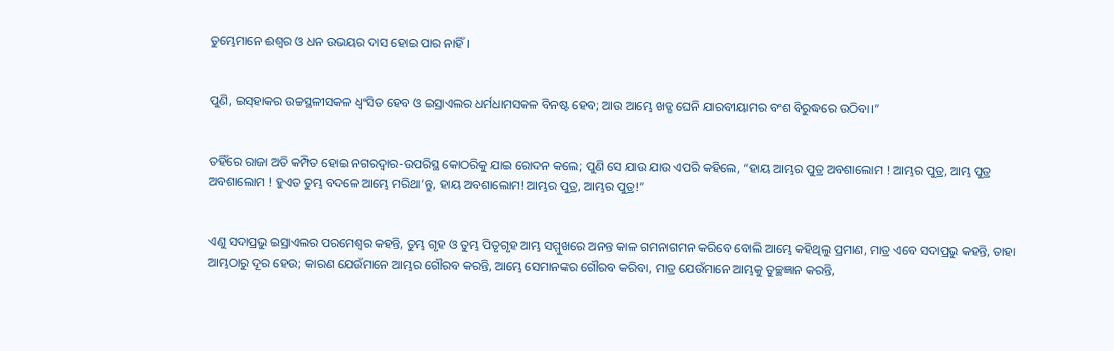ତୁମ୍ଭେମାନେ ଈଶ୍ୱର ଓ ଧନ ଉଭୟର ଦାସ ହୋଇ ପାର ନାହିଁ ।


ପୁଣି, ଇସ୍‍ହାକର ଉଚ୍ଚସ୍ଥଳୀସକଳ ଧ୍ୱଂସିତ ହେବ ଓ ଇସ୍ରାଏଲର ଧର୍ମଧାମସକଳ ବିନଷ୍ଟ ହେବ; ଆଉ ଆମ୍ଭେ ଖଡ୍ଗ ଘେନି ଯାରବୀୟାମର ବଂଶ ବିରୁଦ୍ଧରେ ଉଠିବା।”


ତହିଁରେ ରାଜା ଅତି କମ୍ପିତ ହୋଇ ନଗରଦ୍ୱାର-ଉପରିସ୍ଥ କୋଠରିକୁ ଯାଇ ରୋଦନ କଲେ; ପୁଣି ସେ ଯାଉ ଯାଉ ଏପରି କହିଲେ, “ହାୟ ଆମ୍ଭର ପୁତ୍ର ଅବଶାଲୋମ ! ଆମ୍ଭର ପୁତ୍ର, ଆମ୍ଭ ପୁତ୍ର ଅବଶାଲୋମ ! ହୁଏତ ତୁମ୍ଭ ବଦଳେ ଆମ୍ଭେ ମରିଥା’ନ୍ତୁ, ହାୟ ଅବଶାଲୋମ! ଆମ୍ଭର ପୁତ୍ର, ଆମ୍ଭର ପୁତ୍ର!”


ଏଣୁ ସଦାପ୍ରଭୁ ଇସ୍ରାଏଲର ପରମେଶ୍ୱର କହନ୍ତି, ତୁମ୍ଭ ଗୃହ ଓ ତୁମ୍ଭ ପିତୃଗୃହ ଆମ୍ଭ ସମ୍ମୁଖରେ ଅନନ୍ତ କାଳ ଗମନାଗମନ କରିବେ ବୋଲି ଆମ୍ଭେ କହିଥିଲୁ ପ୍ରମାଣ, ମାତ୍ର ଏବେ ସଦାପ୍ରଭୁ କହନ୍ତି, ତାହା ଆମ୍ଭଠାରୁ ଦୂର ହେଉ; କାରଣ ଯେଉଁମାନେ ଆମ୍ଭର ଗୌରବ କରନ୍ତି, ଆମ୍ଭେ ସେମାନଙ୍କର ଗୌରବ କରିବା, ମାତ୍ର ଯେଉଁମାନେ ଆମ୍ଭକୁ ତୁଚ୍ଛଜ୍ଞାନ କରନ୍ତି,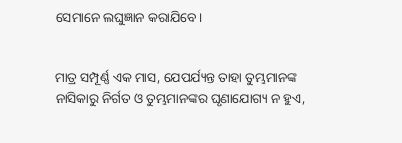ସେମାନେ ଲଘୁଜ୍ଞାନ କରାଯିବେ।


ମାତ୍ର ସମ୍ପୂର୍ଣ୍ଣ ଏକ ମାସ, ଯେପର୍ଯ୍ୟନ୍ତ ତାହା ତୁମ୍ଭମାନଙ୍କ ନାସିକାରୁ ନିର୍ଗତ ଓ ତୁମ୍ଭମାନଙ୍କର ଘୃଣାଯୋଗ୍ୟ ନ ହୁଏ,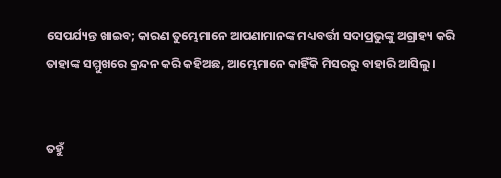ସେପର୍ଯ୍ୟନ୍ତ ଖାଇବ; କାରଣ ତୁମ୍ଭେମାନେ ଆପଣାମାନଙ୍କ ମଧ୍ୟବର୍ତ୍ତୀ ସଦାପ୍ରଭୁଙ୍କୁ ଅଗ୍ରାହ୍ୟ କରି ତାହାଙ୍କ ସମ୍ମୁଖରେ କ୍ରନ୍ଦନ କରି କହିଅଛ, ଆମ୍ଭେମାନେ କାହିଁକି ମିସରରୁ ବାହାରି ଆସିଲୁ।


ତହୁଁ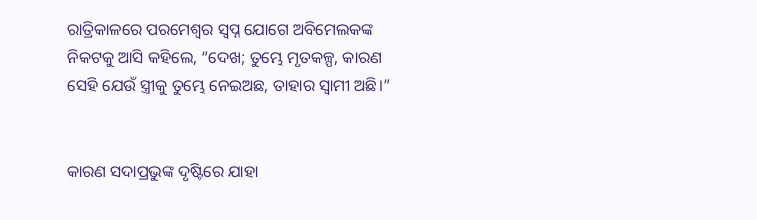ରାତ୍ରିକାଳରେ ପରମେଶ୍ୱର ସ୍ୱପ୍ନ ଯୋଗେ ଅବିମେଲକଙ୍କ ନିକଟକୁ ଆସି କହିଲେ, “ଦେଖ; ତୁମ୍ଭେ ମୃତକଳ୍ପ, କାରଣ ସେହି ଯେଉଁ ସ୍ତ୍ରୀକୁ ତୁମ୍ଭେ ନେଇଅଛ, ତାହାର ସ୍ୱାମୀ ଅଛି।”


କାରଣ ସଦାପ୍ରଭୁଙ୍କ ଦୃଷ୍ଟିରେ ଯାହା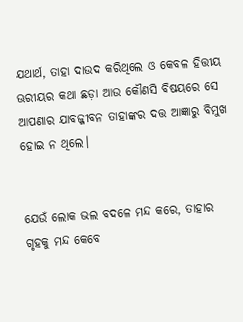ଯଥାର୍ଥ, ତାହା ଦାଉଦ କରିଥିଲେ ଓ କେବଳ ହିତ୍ତୀୟ ଊରୀୟର କଥା ଛଡ଼ା ଆଉ କୌଣସି ବିଷୟରେ ସେ ଆପଣାର ଯାବଜ୍ଜୀବନ ତାହାଙ୍କର ଦତ୍ତ ଆଜ୍ଞାରୁ ବିମୁଖ ହୋଇ ନ ଥିଲେ।


ଯେଉଁ ଲୋକ ଭଲ ବଦଳେ ମନ୍ଦ କରେ, ତାହାର ଗୃହକୁ ମନ୍ଦ କେବେ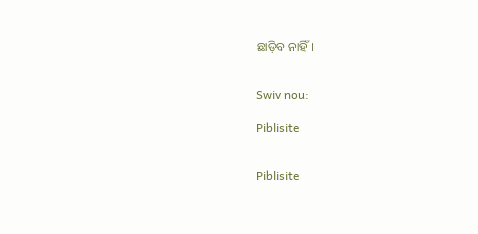ଛାଡ଼ିବ ନାହିଁ।


Swiv nou:

Piblisite


Piblisite